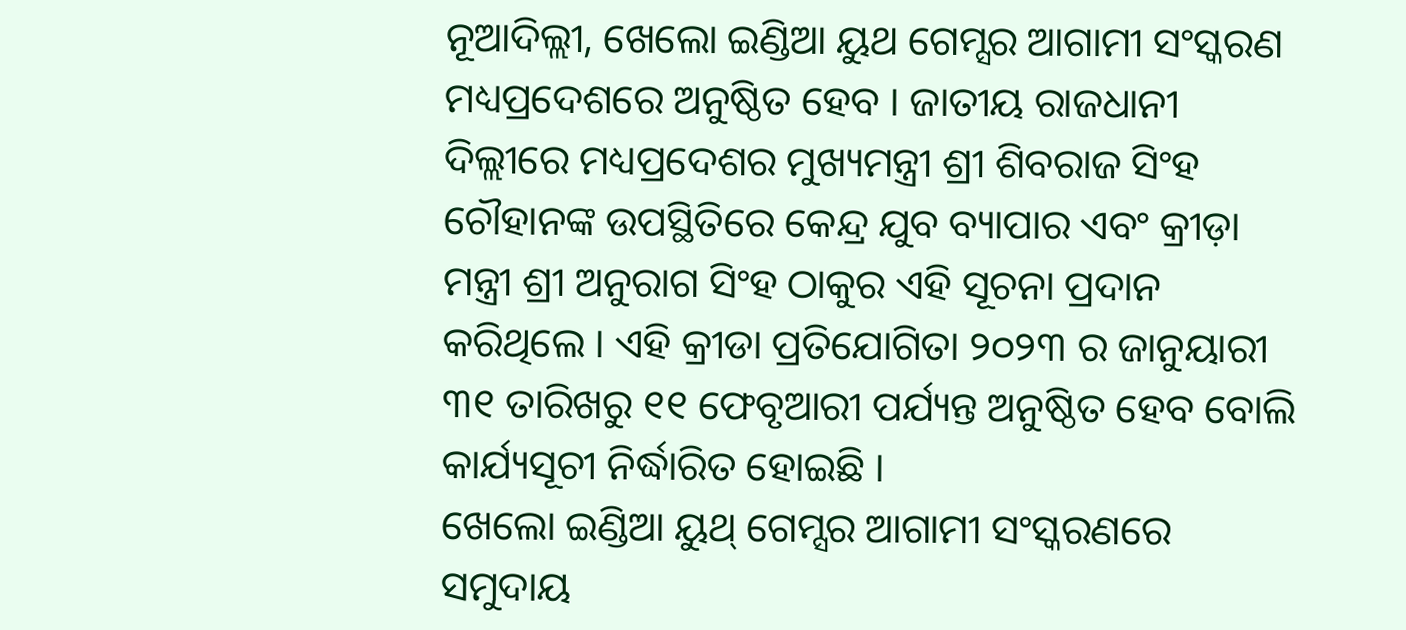ନୂଆଦିଲ୍ଲୀ, ଖେଲୋ ଇଣ୍ଡିଆ ୟୁଥ ଗେମ୍ସର ଆଗାମୀ ସଂସ୍କରଣ ମଧ୍ୟପ୍ରଦେଶରେ ଅନୁଷ୍ଠିତ ହେବ । ଜାତୀୟ ରାଜଧାନୀ ଦିଲ୍ଲୀରେ ମଧ୍ୟପ୍ରଦେଶର ମୁଖ୍ୟମନ୍ତ୍ରୀ ଶ୍ରୀ ଶିବରାଜ ସିଂହ ଚୌହାନଙ୍କ ଉପସ୍ଥିତିରେ କେନ୍ଦ୍ର ଯୁବ ବ୍ୟାପାର ଏବଂ କ୍ରୀଡ଼ା ମନ୍ତ୍ରୀ ଶ୍ରୀ ଅନୁରାଗ ସିଂହ ଠାକୁର ଏହି ସୂଚନା ପ୍ରଦାନ କରିଥିଲେ । ଏହି କ୍ରୀଡା ପ୍ରତିଯୋଗିତା ୨୦୨୩ ର ଜାନୁୟାରୀ ୩୧ ତାରିଖରୁ ୧୧ ଫେବୃଆରୀ ପର୍ଯ୍ୟନ୍ତ ଅନୁଷ୍ଠିତ ହେବ ବୋଲି କାର୍ଯ୍ୟସୂଚୀ ନିର୍ଦ୍ଧାରିତ ହୋଇଛି ।
ଖେଲୋ ଇଣ୍ଡିଆ ୟୁଥ୍ ଗେମ୍ସର ଆଗାମୀ ସଂସ୍କରଣରେ ସମୁଦାୟ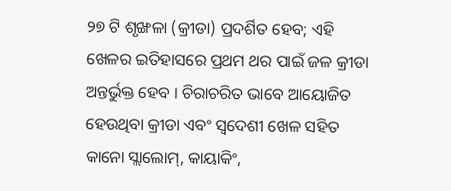୨୭ ଟି ଶୃଙ୍ଖଳା (କ୍ରୀଡା) ପ୍ରଦର୍ଶିତ ହେବ; ଏହି ଖେଳର ଇତିହାସରେ ପ୍ରଥମ ଥର ପାଇଁ ଜଳ କ୍ରୀଡା ଅନ୍ତର୍ଭୁକ୍ତ ହେବ । ଚିରାଚରିତ ଭାବେ ଆୟୋଜିତ ହେଉଥିବା କ୍ରୀଡା ଏବଂ ସ୍ୱଦେଶୀ ଖେଳ ସହିତ କାନୋ ସ୍ଲାଲୋମ୍, କାୟାକିଂ,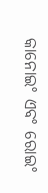କାନୋଇଂ ଏବଂ ରୋଇଂ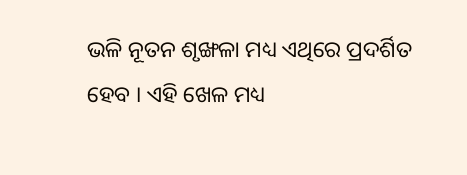ଭଳି ନୂତନ ଶୃଙ୍ଖଳା ମଧ୍ୟ ଏଥିରେ ପ୍ରଦର୍ଶିତ ହେବ । ଏହି ଖେଳ ମଧ୍ୟ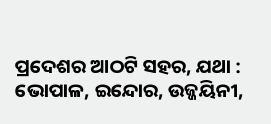ପ୍ରଦେଶର ଆଠଟି ସହର, ଯଥା : ଭୋପାଳ, ଇନ୍ଦୋର, ଉଜ୍ଜୟିନୀ,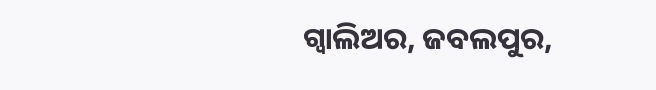ଗ୍ୱାଲିଅର, ଜବଲପୁର,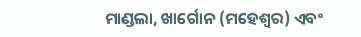ମାଣ୍ଡଲା, ଖାର୍ଗୋନ (ମହେଶ୍ୱର) ଏବଂ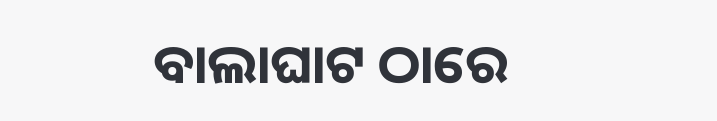ବାଲାଘାଟ ଠାରେ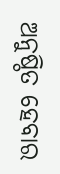ଅନୁଷ୍ଠିତ ହେବାର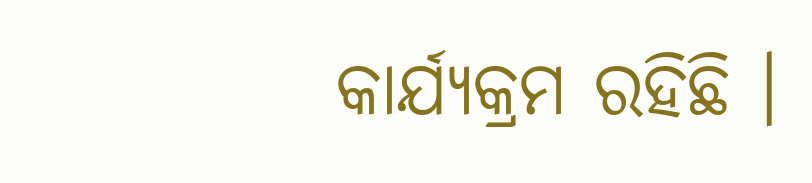କାର୍ଯ୍ୟକ୍ରମ ରହିଛି ।